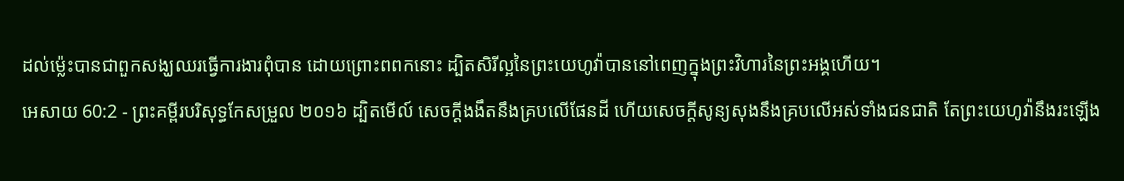ដល់ម៉្លេះបានជាពួកសង្ឃឈរធ្វើការងារពុំបាន ដោយព្រោះពពកនោះ ដ្បិតសិរីល្អនៃព្រះយេហូវ៉ាបាននៅពេញក្នុងព្រះវិហារនៃព្រះអង្គហើយ។
អេសាយ 60:2 - ព្រះគម្ពីរបរិសុទ្ធកែសម្រួល ២០១៦ ដ្បិតមើល៍ សេចក្ដីងងឹតនឹងគ្របលើផែនដី ហើយសេចក្ដីសូន្យសុងនឹងគ្របលើអស់ទាំងជនជាតិ តែព្រះយេហូវ៉ានឹងរះឡើង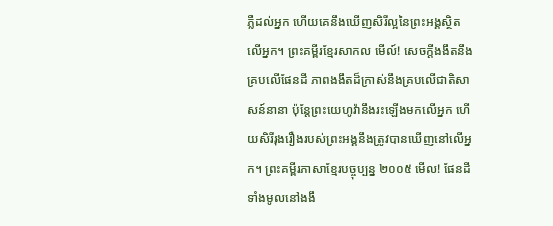ភ្លឺដល់អ្នក ហើយគេនឹងឃើញសិរីល្អនៃព្រះអង្គស្ថិតលើអ្នក។ ព្រះគម្ពីរខ្មែរសាកល មើល៍! សេចក្ដីងងឹតនឹងគ្របលើផែនដី ភាពងងឹតដ៏ក្រាស់នឹងគ្របលើជាតិសាសន៍នានា ប៉ុន្តែព្រះយេហូវ៉ានឹងរះឡើងមកលើអ្នក ហើយសិរីរុងរឿងរបស់ព្រះអង្គនឹងត្រូវបានឃើញនៅលើអ្នក។ ព្រះគម្ពីរភាសាខ្មែរបច្ចុប្បន្ន ២០០៥ មើល! ផែនដីទាំងមូលនៅងងឹ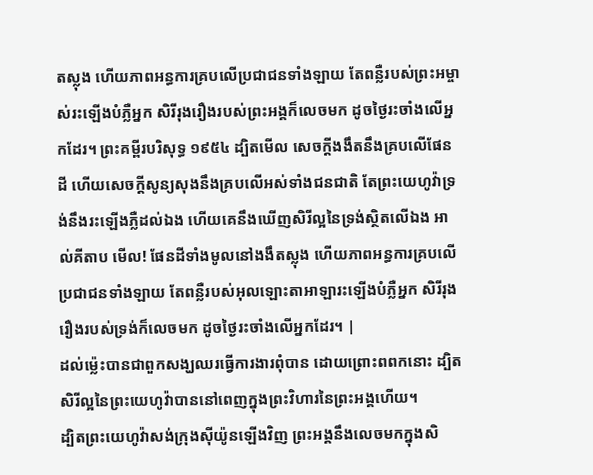តស្លុង ហើយភាពអន្ធការគ្របលើប្រជាជនទាំងឡាយ តែពន្លឺរបស់ព្រះអម្ចាស់រះឡើងបំភ្លឺអ្នក សិរីរុងរឿងរបស់ព្រះអង្គក៏លេចមក ដូចថ្ងៃរះចាំងលើអ្នកដែរ។ ព្រះគម្ពីរបរិសុទ្ធ ១៩៥៤ ដ្បិតមើល សេចក្ដីងងឹតនឹងគ្របលើផែនដី ហើយសេចក្ដីសូន្យសុងនឹងគ្របលើអស់ទាំងជនជាតិ តែព្រះយេហូវ៉ាទ្រង់នឹងរះឡើងភ្លឺដល់ឯង ហើយគេនឹងឃើញសិរីល្អនៃទ្រង់ស្ថិតលើឯង អាល់គីតាប មើល! ផែនដីទាំងមូលនៅងងឹតស្លុង ហើយភាពអន្ធការគ្របលើប្រជាជនទាំងឡាយ តែពន្លឺរបស់អុលឡោះតាអាឡារះឡើងបំភ្លឺអ្នក សិរីរុងរឿងរបស់ទ្រង់ក៏លេចមក ដូចថ្ងៃរះចាំងលើអ្នកដែរ។ |
ដល់ម៉្លេះបានជាពួកសង្ឃឈរធ្វើការងារពុំបាន ដោយព្រោះពពកនោះ ដ្បិតសិរីល្អនៃព្រះយេហូវ៉ាបាននៅពេញក្នុងព្រះវិហារនៃព្រះអង្គហើយ។
ដ្បិតព្រះយេហូវ៉ាសង់ក្រុងស៊ីយ៉ូនឡើងវិញ ព្រះអង្គនឹងលេចមកក្នុងសិ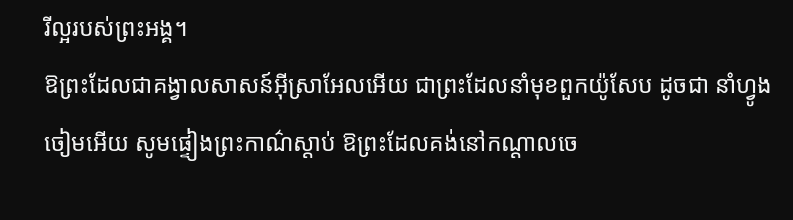រីល្អរបស់ព្រះអង្គ។
ឱព្រះដែលជាគង្វាលសាសន៍អ៊ីស្រាអែលអើយ ជាព្រះដែលនាំមុខពួកយ៉ូសែប ដូចជា នាំហ្វូងចៀមអើយ សូមផ្ទៀងព្រះកាណ៌ស្តាប់ ឱព្រះដែលគង់នៅកណ្ដាលចេ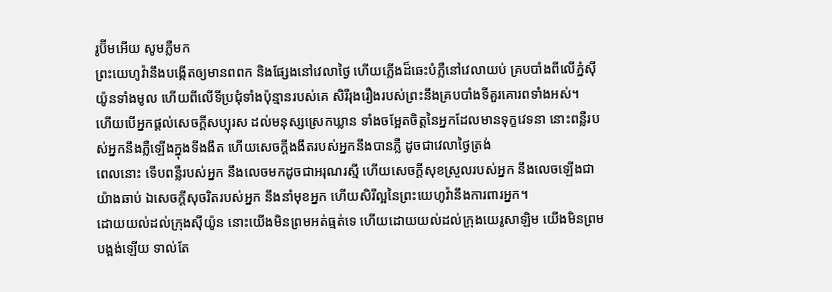រូប៊ីមអើយ សូមភ្លឺមក
ព្រះយេហូវ៉ានឹងបង្កើតឲ្យមានពពក និងផ្សែងនៅវេលាថ្ងៃ ហើយភ្លើងដ៏ឆេះបំភ្លឺនៅវេលាយប់ គ្របបាំងពីលើភ្នំស៊ីយ៉ូនទាំងមូល ហើយពីលើទីប្រជុំទាំងប៉ុន្មានរបស់គេ សិរីរុងរឿងរបស់ព្រះនឹងគ្របបាំងទីគួរគោរពទាំងអស់។
ហើយបើអ្នកផ្តល់សេចក្ដីសប្បុរស ដល់មនុស្សស្រេកឃ្លាន ទាំងចម្អែតចិត្តនៃអ្នកដែលមានទុក្ខវេទនា នោះពន្លឺរបស់អ្នកនឹងភ្លឺឡើងក្នុងទីងងឹត ហើយសេចក្ដីងងឹតរបស់អ្នកនឹងបានភ្លឺ ដូចជាវេលាថ្ងៃត្រង់
ពេលនោះ ទើបពន្លឺរបស់អ្នក នឹងលេចមកដូចជាអរុណរស្មី ហើយសេចក្ដីសុខស្រួលរបស់អ្នក នឹងលេចឡើងជាយ៉ាងឆាប់ ឯសេចក្ដីសុចរិតរបស់អ្នក នឹងនាំមុខអ្នក ហើយសិរីល្អនៃព្រះយេហូវ៉ានឹងការពារអ្នក។
ដោយយល់ដល់ក្រុងស៊ីយ៉ូន នោះយើងមិនព្រមអត់ធ្មត់ទេ ហើយដោយយល់ដល់ក្រុងយេរូសាឡិម យើងមិនព្រមបង្អង់ឡើយ ទាល់តែ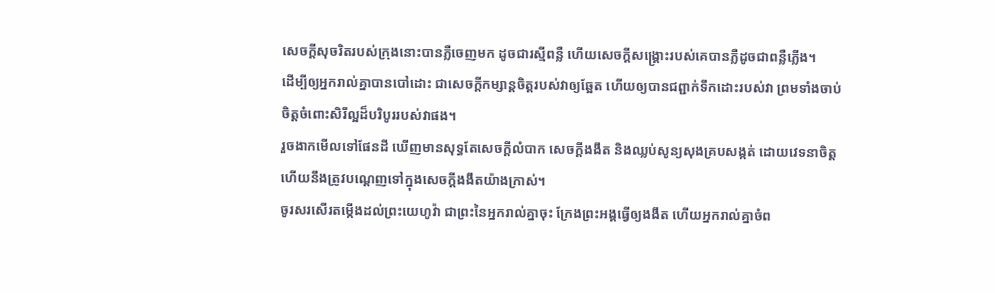សេចក្ដីសុចរិតរបស់ក្រុងនោះបានភ្លឺចេញមក ដូចជារស្មីពន្លឺ ហើយសេចក្ដីសង្គ្រោះរបស់គេបានភ្លឺដូចជាពន្លឺភ្លើង។
ដើម្បីឲ្យអ្នករាល់គ្នាបានបៅដោះ ជាសេចក្ដីកម្សាន្តចិត្តរបស់វាឲ្យឆ្អែត ហើយឲ្យបានជព្ជាក់ទឹកដោះរបស់វា ព្រមទាំងចាប់ចិត្តចំពោះសិរីល្អដ៏បរិបូររបស់វាផង។
រួចងាកមើលទៅផែនដី ឃើញមានសុទ្ធតែសេចក្ដីលំបាក សេចក្ដីងងឹត និងឈ្លប់សូន្យសុងគ្របសង្កត់ ដោយវេទនាចិត្ត ហើយនឹងត្រូវបណ្តេញទៅក្នុងសេចក្ដីងងឹតយ៉ាងក្រាស់។
ចូរសរសើរតម្កើងដល់ព្រះយេហូវ៉ា ជាព្រះនៃអ្នករាល់គ្នាចុះ ក្រែងព្រះអង្គធ្វើឲ្យងងឹត ហើយអ្នករាល់គ្នាចំព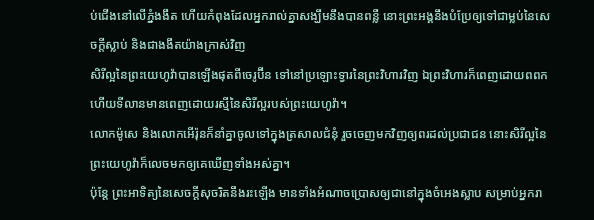ប់ជើងនៅលើភ្នំងងឹត ហើយកំពុងដែលអ្នករាល់គ្នាសង្ឃឹមនឹងបានពន្លឺ នោះព្រះអង្គនឹងបំប្រែឲ្យទៅជាម្លប់នៃសេចក្ដីស្លាប់ និងជាងងឹតយ៉ាងក្រាស់វិញ
សិរីល្អនៃព្រះយេហូវ៉ាបានឡើងផុតពីចេរូប៊ីន ទៅនៅប្រឡោះទ្វារនៃព្រះវិហារវិញ ឯព្រះវិហារក៏ពេញដោយពពក ហើយទីលានមានពេញដោយរស្មីនៃសិរីល្អរបស់ព្រះយេហូវ៉ា។
លោកម៉ូសេ និងលោកអើរ៉ុនក៏នាំគ្នាចូលទៅក្នុងត្រសាលជំនុំ រួចចេញមកវិញឲ្យពរដល់ប្រជាជន នោះសិរីល្អនៃព្រះយេហូវ៉ាក៏លេចមកឲ្យគេឃើញទាំងអស់គ្នា។
ប៉ុន្តែ ព្រះអាទិត្យនៃសេចក្ដីសុចរិតនឹងរះឡើង មានទាំងអំណាចប្រោសឲ្យជានៅក្នុងចំអេងស្លាប សម្រាប់អ្នករា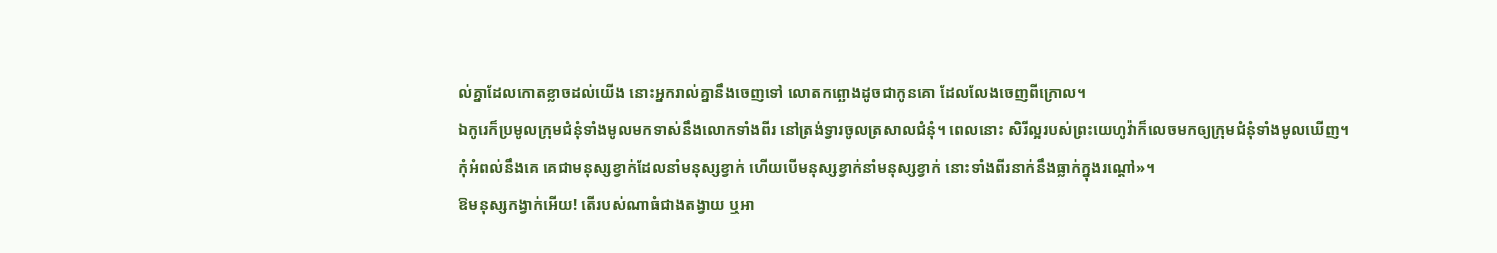ល់គ្នាដែលកោតខ្លាចដល់យើង នោះអ្នករាល់គ្នានឹងចេញទៅ លោតកព្ឆោងដូចជាកូនគោ ដែលលែងចេញពីក្រោល។
ឯកូរេក៏ប្រមូលក្រុមជំនុំទាំងមូលមកទាស់នឹងលោកទាំងពីរ នៅត្រង់ទ្វារចូលត្រសាលជំនុំ។ ពេលនោះ សិរីល្អរបស់ព្រះយេហូវ៉ាក៏លេចមកឲ្យក្រុមជំនុំទាំងមូលឃើញ។
កុំអំពល់នឹងគេ គេជាមនុស្សខ្វាក់ដែលនាំមនុស្សខ្វាក់ ហើយបើមនុស្សខ្វាក់នាំមនុស្សខ្វាក់ នោះទាំងពីរនាក់នឹងធ្លាក់ក្នុងរណ្តៅ»។
ឱមនុស្សកង្វាក់អើយ! តើរបស់ណាធំជាងតង្វាយ ឬអា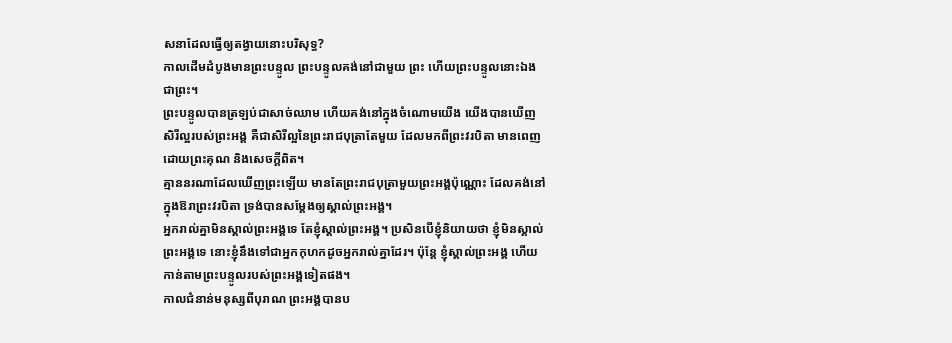សនាដែលធ្វើឲ្យតង្វាយនោះបរិសុទ្ធ?
កាលដើមដំបូងមានព្រះបន្ទូល ព្រះបន្ទូលគង់នៅជាមួយ ព្រះ ហើយព្រះបន្ទូលនោះឯងជាព្រះ។
ព្រះបន្ទូលបានត្រឡប់ជាសាច់ឈាម ហើយគង់នៅក្នុងចំណោមយើង យើងបានឃើញសិរីល្អរបស់ព្រះអង្គ គឺជាសិរីល្អនៃព្រះរាជបុត្រាតែមួយ ដែលមកពីព្រះវរបិតា មានពេញដោយព្រះគុណ និងសេចក្តីពិត។
គ្មាននរណាដែលឃើញព្រះឡើយ មានតែព្រះរាជបុត្រាមួយព្រះអង្គប៉ុណ្ណោះ ដែលគង់នៅក្នុងឱរាព្រះវរបិតា ទ្រង់បានសម្តែងឲ្យស្គាល់ព្រះអង្គ។
អ្នករាល់គ្នាមិនស្គាល់ព្រះអង្គទេ តែខ្ញុំស្គាល់ព្រះអង្គ។ ប្រសិនបើខ្ញុំនិយាយថា ខ្ញុំមិនស្គាល់ព្រះអង្គទេ នោះខ្ញុំនឹងទៅជាអ្នកកុហកដូចអ្នករាល់គ្នាដែរ។ ប៉ុន្តែ ខ្ញុំស្គាល់ព្រះអង្គ ហើយកាន់តាមព្រះបន្ទូលរបស់ព្រះអង្គទៀតផង។
កាលជំនាន់មនុស្សពីបុរាណ ព្រះអង្គបានប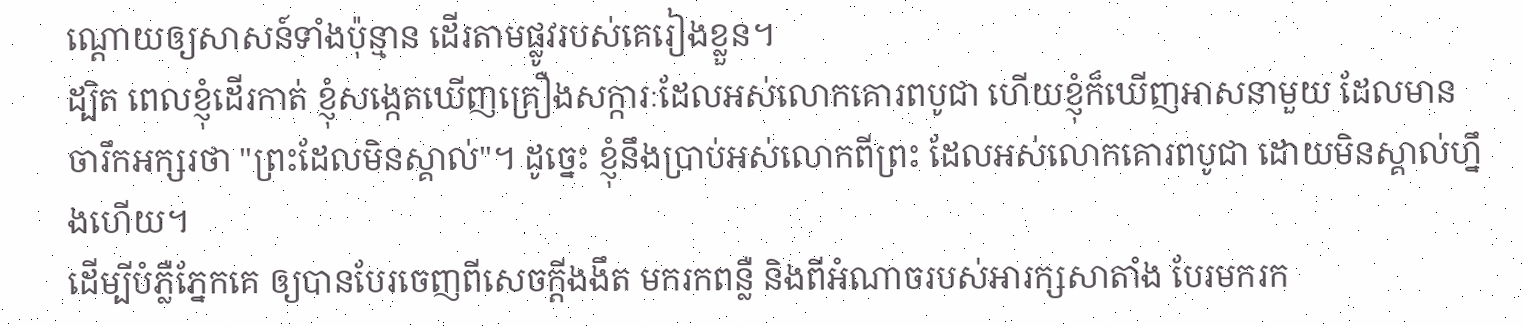ណ្ដោយឲ្យសាសន៍ទាំងប៉ុន្មាន ដើរតាមផ្លូវរបស់គេរៀងខ្លួន។
ដ្បិត ពេលខ្ញុំដើរកាត់ ខ្ញុំសង្កេតឃើញគ្រឿងសក្ការៈដែលអស់លោកគោរពបូជា ហើយខ្ញុំក៏ឃើញអាសនាមួយ ដែលមានចារឹកអក្សរថា "ព្រះដែលមិនស្គាល់"។ ដូច្នេះ ខ្ញុំនឹងប្រាប់អស់លោកពីព្រះ ដែលអស់លោកគោរពបូជា ដោយមិនស្គាល់ហ្នឹងហើយ។
ដើម្បីបំភ្លឺភ្នែកគេ ឲ្យបានបែរចេញពីសេចក្តីងងឹត មករកពន្លឺ និងពីអំណាចរបស់អារក្សសាតាំង បែរមករក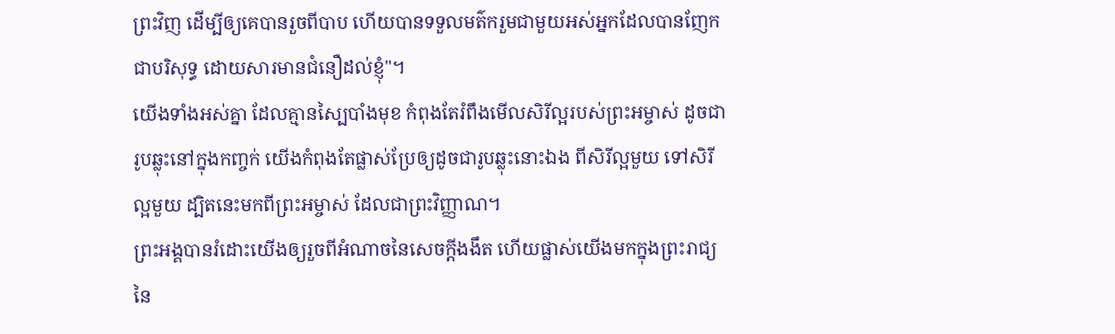ព្រះវិញ ដើម្បីឲ្យគេបានរួចពីបាប ហើយបានទទួលមត៌ករួមជាមួយអស់អ្នកដែលបានញែកជាបរិសុទ្ធ ដោយសារមានជំនឿដល់ខ្ញុំ"។
យើងទាំងអស់គ្នា ដែលគ្មានស្បៃបាំងមុខ កំពុងតែរំពឹងមើលសិរីល្អរបស់ព្រះអម្ចាស់ ដូចជារូបឆ្លុះនៅក្នុងកញ្ចក់ យើងកំពុងតែផ្លាស់ប្រែឲ្យដូចជារូបឆ្លុះនោះឯង ពីសិរីល្អមួយ ទៅសិរីល្អមួយ ដ្បិតនេះមកពីព្រះអម្ចាស់ ដែលជាព្រះវិញ្ញាណ។
ព្រះអង្គបានរំដោះយើងឲ្យរួចពីអំណាចនៃសេចក្តីងងឹត ហើយផ្លាស់យើងមកក្នុងព្រះរាជ្យនៃ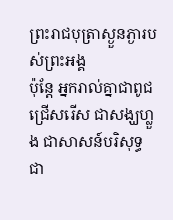ព្រះរាជបុត្រាស្ងួនភ្ងារបស់ព្រះអង្គ
ប៉ុន្តែ អ្នករាល់គ្នាជាពូជជ្រើសរើស ជាសង្ឃហ្លួង ជាសាសន៍បរិសុទ្ធ ជា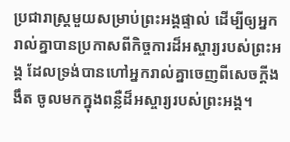ប្រជារាស្ត្រមួយសម្រាប់ព្រះអង្គផ្ទាល់ ដើម្បីឲ្យអ្នករាល់គ្នាបានប្រកាសពីកិច្ចការដ៏អស្ចារ្យរបស់ព្រះអង្គ ដែលទ្រង់បានហៅអ្នករាល់គ្នាចេញពីសេចក្តីងងឹត ចូលមកក្នុងពន្លឺដ៏អស្ចារ្យរបស់ព្រះអង្គ។